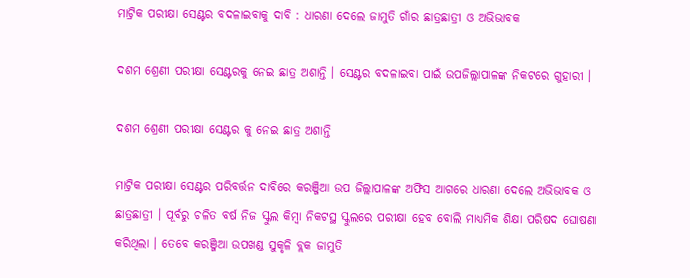ମାଟ୍ରିକ ପରୀକ୍ଷା ସେଣ୍ଟର ବଦଳାଇବାକୁ ଦାବି : ଧାରଣା ଦେଲେ ଜାମୁତି ଗାଁର ଛାତ୍ରଛାତ୍ରୀ ଓ ଅଭିଭାବକ

ଦଶମ ଶ୍ରେଣୀ ପରୀକ୍ଷା ସେଣ୍ଟରକୁ ନେଇ ଛାତ୍ର ଅଶାନ୍ତି । ସେଣ୍ଟର ବଦଳାଇବା ପାଇଁ ଉପଜିଲ୍ଲାପାଳଙ୍କ ନିକଟରେ ଗୁହାରୀ ।

ଦଶମ ଶ୍ରେଣୀ ପରୀକ୍ଷା ସେଣ୍ଟର କୁ ନେଇ ଛାତ୍ର ଅଶାନ୍ତି

ମାଟ୍ରିକ ପରୀକ୍ଷା ସେଣ୍ଟର ପରିବର୍ତ୍ତନ ଦାବିରେ କରଞ୍ଜିଆ ଉପ ଜିଲ୍ଲାପାଳଙ୍କ ଅଫିସ ଆଗରେ ଧାରଣା ଦେଲେ ଅଭିଭାବକ ଓ ଛାତ୍ରଛାତ୍ରୀ । ପୂର୍ବରୁ ଚଳିତ ବର୍ଷ ନିଜ ସ୍କୁଲ କିମ୍ବା ନିକଟସ୍ଥ ସ୍କୁଲରେ ପରୀକ୍ଷା ହେବ ବୋଲି ମାଧ୍ୟମିକ ଶିକ୍ଷା ପରିଷଦ ଘୋଷଣା କରିଥିଲା । ତେବେ କରଞ୍ଜିଆ ଉପଖଣ୍ଡ ସୁକୃଳି ବ୍ଲକ ଜାମୁତି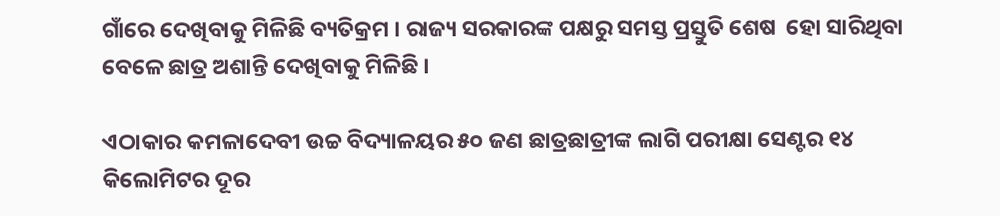ଗାଁରେ ଦେଖିବାକୁ ମିଳିଛି ବ୍ୟତିକ୍ରମ । ରାଜ୍ୟ ସରକାରଙ୍କ ପକ୍ଷରୁ ସମସ୍ତ ପ୍ରସ୍ତୁତି ଶେଷ  ହୋ ସାରିଥିବା ବେଳେ ଛାତ୍ର ଅଶାନ୍ତି ଦେଖିବାକୁ ମିଳିଛି ।

ଏଠାକାର କମଳାଦେବୀ ଉଚ୍ଚ ବିଦ୍ୟାଳୟର ୫୦ ଜଣ ଛାତ୍ରଛାତ୍ରୀଙ୍କ ଲାଗି ପରୀକ୍ଷା ସେଣ୍ଟର ୧୪ କିଲୋମିଟର ଦୂର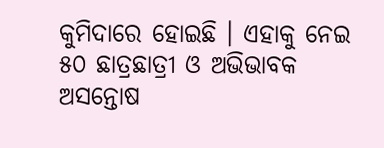କୁମିଦାରେ ହୋଇଛି । ଏହାକୁ ନେଇ ୫୦ ଛାତ୍ରଛାତ୍ରୀ ଓ ଅଭିଭାବକ ଅସନ୍ତୋଷ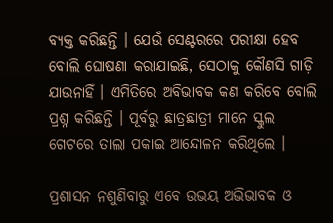ବ୍ୟକ୍ତ କରିଛନ୍ତି । ଯେଉଁ ସେଣ୍ଟରରେ ପରୀକ୍ଷା ହେବ ବୋଲି ଘୋଷଣା କରାଯାଇଛି, ସେଠାକୁ କୌଣସି ଗାଡ଼ି ଯାଉନାହିଁ । ଏମିତିରେ ଅବିଭାବକ କଣ କରିବେ ବୋଲି ପ୍ରଶ୍ନ କରିଛନ୍ତି । ପୂର୍ବରୁ ଛାତ୍ରଛାତ୍ରୀ ମାନେ ସ୍କୁଲ ଗେଟରେ ତାଲା ପକାଇ ଆନ୍ଦୋଳନ କରିଥିଲେ ।

ପ୍ରଶାସନ ନଶୁଣିବାରୁ ଏବେ ଉଭୟ ଅଭିଭାବକ ଓ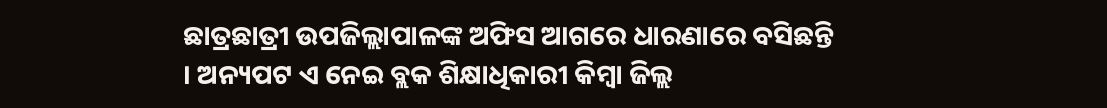ଛାତ୍ରଛାତ୍ରୀ ଉପଜିଲ୍ଲାପାଳଙ୍କ ଅଫିସ ଆଗରେ ଧାରଣାରେ ବସିଛନ୍ତି । ଅନ୍ୟପଟ ଏ ନେଇ ବ୍ଲକ ଶିକ୍ଷାଧିକାରୀ କିମ୍ବା ଜିଲ୍ଲ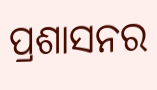ପ୍ରଶାସନର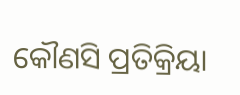କୌଣସି ପ୍ରତିକ୍ରିୟା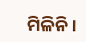ମିଳିନି ।